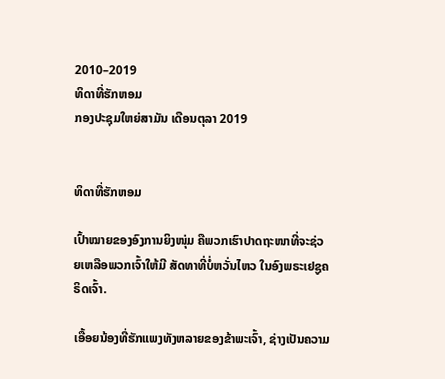2010–2019
ທິດາທີ່ຮັກຫອມ
ກອງປະຊຸມໃຫຍ່ສາມັນ ເດືອນຕຸລາ 2019


ທິດາທີ່ຮັກຫອມ

ເປົ້າໝາຍຂອງອົງການຍິງໜຸ່ມ ຄືພວກເຮົາປາດຖະໜາທີ່ຈະຊ່ວຍເຫລືອພວກເຈົ້າໃຫ້ມີ ສັດທາທີ່ບໍ່ຫວັ່ນໄຫວ ໃນອົງພຣະເຢຊູຄຣິດເຈົ້າ.

ເອື້ອຍນ້ອງທີ່ຮັກແພງທັງຫລາຍຂອງຂ້າພະເຈົ້າ, ຊ່າງເປັນຄວາມ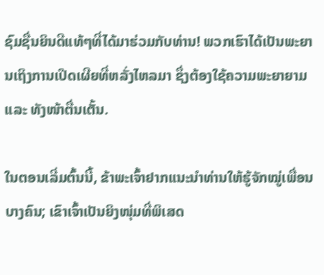ຊົມຊື່ນຍິນດີແທ້ໆທີ່ໄດ້ມາຮ່ວມກັບທ່ານ! ພວກເຮົາໄດ້ເປັນພະຍານເຖິງການເປີດເຜີຍທີ່ຫລັ່ງໄຫລມາ ຊຶ່ງຕ້ອງໃຊ້ຄວາມພະຍາຍາມ ແລະ ທັງໜ້າຕື່ນເຕັ້ນ.

ໃນຕອນເລີ່ມຕົ້ນນີ້, ຂ້າພະເຈົ້າຢາກແນະນຳທ່ານໃຫ້ຮູ້ຈັກໝູ່ເພື່ອນບາງຄົນ; ເຂົາເຈົ້າເປັນຍິງໜຸ່ມທີ່ພິເສດ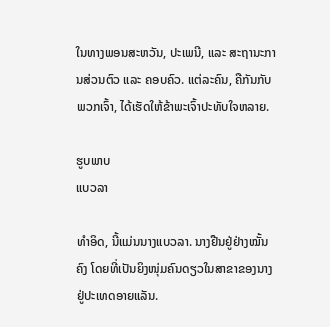ໃນທາງພອນສະຫວັນ, ປະເພນີ, ແລະ ສະຖານະການສ່ວນຕົວ ແລະ ຄອບຄົວ. ແຕ່ລະຄົນ, ຄືກັນກັບພວກເຈົ້າ, ໄດ້ເຮັດໃຫ້ຂ້າພະເຈົ້າປະທັບໃຈຫລາຍ.

ຮູບພາບ
ແບວລາ

ທຳອິດ, ນີ້ແມ່ນນາງແບວລາ. ນາງຢືນຢູ່ຢ່າງໝັ້ນຄົງ ໂດຍທີ່ເປັນຍິງໜຸ່ມຄົນດຽວໃນສາຂາຂອງນາງ ຢູ່ປະເທດອາຍແລັນ.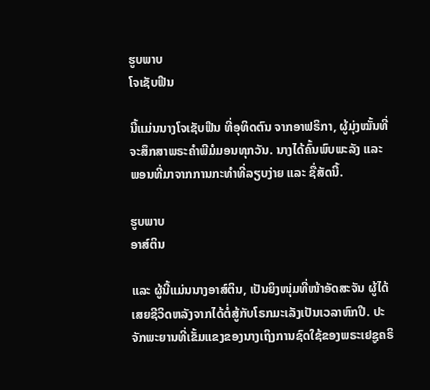ຮູບພາບ
ໂຈເຊັບຟີນ

ນີ້ແມ່ນນາງໂຈເຊັບຟີນ ທີ່ອຸທິດຕົນ ຈາກອາຟຣິກາ, ຜູ້ມຸ່ງໝັ້ນທີ່ຈະສຶກສາພຣະຄຳພີມໍມອນທຸກວັນ. ນາງໄດ້ຄົ້ນພົບພະລັງ ແລະ ພອນທີ່ມາຈາກການກະທຳທີ່ລຽບງ່າຍ ແລະ ຊື່ສັດນີ້.

ຮູບພາບ
ອາສ໌ຕິນ

ແລະ ຜູ້ນີ້ແມ່ນນາງອາສ໌ຕິນ, ເປັນຍິງໜຸ່ມທີ່ໜ້າອັດສະຈັນ ຜູ້ໄດ້ເສຍຊີວິດຫລັງຈາກໄດ້ຕໍ່ສູ້ກັບໂຣກມະເລັງເປັນເວລາຫົກປີ. ປະຈັກພະຍານທີ່ເຂັ້ມແຂງຂອງນາງເຖິງການຊົດໃຊ້ຂອງພຣະເຢຊູຄຣິ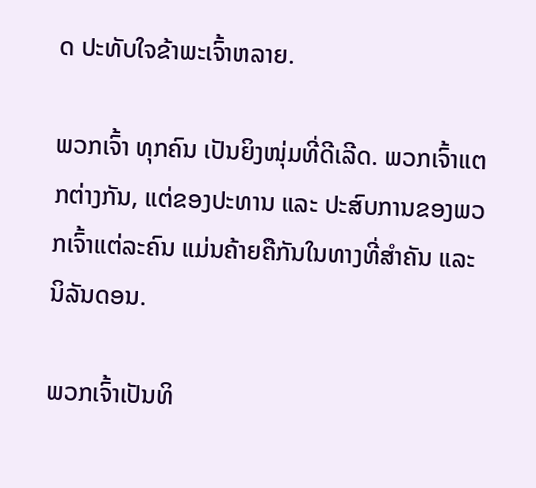ດ ປະທັບໃຈຂ້າພະເຈົ້າຫລາຍ.

ພວກເຈົ້າ ທຸກຄົນ ເປັນຍິງໜຸ່ມທີ່ດີເລີດ. ພວກເຈົ້າແຕກຕ່າງກັນ, ແຕ່ຂອງປະທານ ແລະ ປະສົບການຂອງພວກເຈົ້າແຕ່ລະຄົນ ແມ່ນຄ້າຍຄືກັນໃນທາງທີ່ສຳຄັນ ແລະ ນິລັນດອນ.

ພວກເຈົ້າເປັນທິ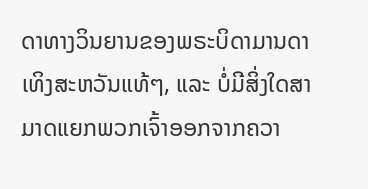ດາທາງວິນຍານຂອງພຣະບິດາມານດາເທິງສະຫວັນແທ້ໆ, ແລະ ບໍ່ມີສິ່ງໃດສາມາດແຍກພວກເຈົ້າອອກຈາກຄວາ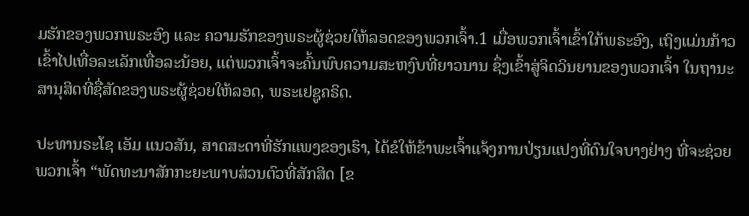ມຮັກຂອງພວກພຣະອົງ ແລະ ຄວາມຮັກຂອງພຣະຜູ້ຊ່ວຍໃຫ້ລອດຂອງພວກເຈົ້າ.1 ເມື່ອພວກເຈົ້າເຂົ້າໃກ້ພຣະອົງ, ເຖິງແມ່ນກ້າວເຂົ້າໄປເທື່ອລະເລັກເທື່ອລະນ້ອຍ, ແຕ່ພວກເຈົ້າຈະຄົ້ນພົບຄວາມສະຫງົບທີ່ຍາວນານ ຊຶ່ງເຂົ້າສູ່ຈິດວິນຍານຂອງພວກເຈົ້າ ໃນຖານະສານຸສິດທີ່ຊື່ສັດຂອງພຣະຜູ້ຊ່ວຍໃຫ້ລອດ, ພຣະເຢຊູຄຣິດ.

ປະທານຣະໂຊ ເອັມ ແນວສັນ, ສາດສະດາທີ່ຮັກແພງຂອງເຮົາ, ໄດ້ຂໍໃຫ້ຂ້າພະເຈົ້າແຈ້ງການປ່ຽນແປງທີ່ດົນໃຈບາງຢ່າງ ທີ່ຈະຊ່ວຍພວກເຈົ້າ “ພັດທະນາສັກກະຍະພາບສ່ວນຕົວທີ່ສັກສິດ [ຂ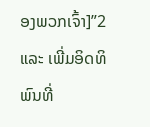ອງພວກເຈົ້າ]”2 ແລະ ເພີ່ມອິດທິພົນທີ່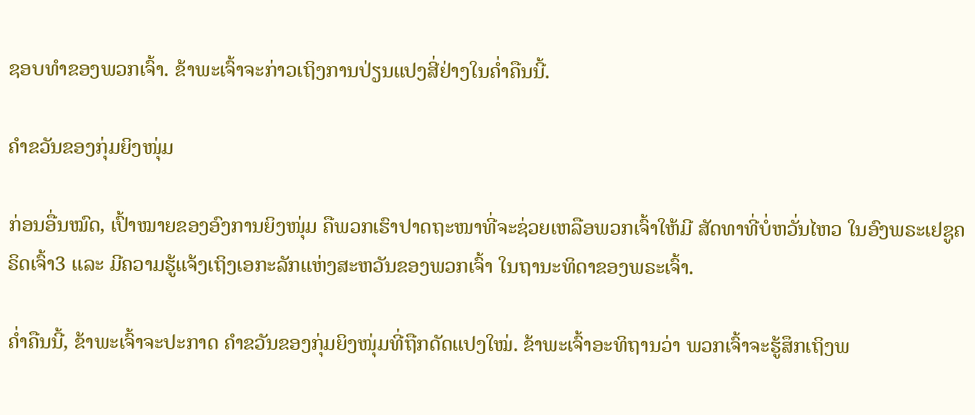ຊອບທຳຂອງພວກເຈົ້າ. ຂ້າພະເຈົ້າຈະກ່າວເຖິງການປ່ຽນແປງສີ່ຢ່າງໃນຄ່ຳຄືນນີ້.

ຄຳຂວັນຂອງກຸ່ມຍິງໜຸ່ມ

ກ່ອນອື່ນໝົດ, ເປົ້າໝາຍຂອງອົງການຍິງໜຸ່ມ ຄືພວກເຮົາປາດຖະໜາທີ່ຈະຊ່ວຍເຫລືອພວກເຈົ້າໃຫ້ມີ ສັດທາທີ່ບໍ່ຫວັ່ນໄຫວ ໃນອົງພຣະເຢຊູຄຣິດເຈົ້າ3 ແລະ ມີຄວາມຮູ້ແຈ້ງເຖິງເອກະລັກແຫ່ງສະຫວັນຂອງພວກເຈົ້າ ໃນຖານະທິດາຂອງພຣະເຈົ້າ.

ຄ່ຳຄືນນີ້, ຂ້າພະເຈົ້າຈະປະກາດ ຄຳຂວັນຂອງກຸ່ມຍິງໜຸ່ມທີ່ຖືກດັດແປງໃໝ່. ຂ້າພະເຈົ້າອະທິຖານວ່າ ພວກເຈົ້າຈະຮູ້ສຶກເຖິງພ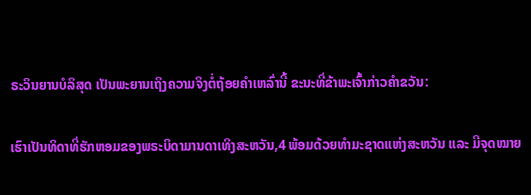ຣະວິນຍານບໍລິສຸດ ເປັນພະຍານເຖິງຄວາມຈິງຕໍ່ຖ້ອຍຄຳເຫລົ່ານີ້ ຂະນະທີ່ຂ້າພະເຈົ້າກ່າວຄຳຂວັນ:

ເຮົາເປັນທິດາທີ່ຮັກຫອມຂອງພຣະບິດາມານດາເທິງສະຫວັນ,4 ພ້ອມດ້ວຍທຳມະຊາດແຫ່ງສະຫວັນ ແລະ ມີຈຸດໝາຍ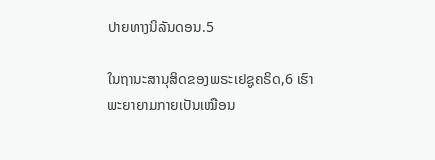ປາຍທາງນິລັນດອນ.5

ໃນຖານະສານຸສິດຂອງພຣະເຢຊູຄຣິດ,6 ເຮົາພະຍາຍາມກາຍເປັນເໝືອນ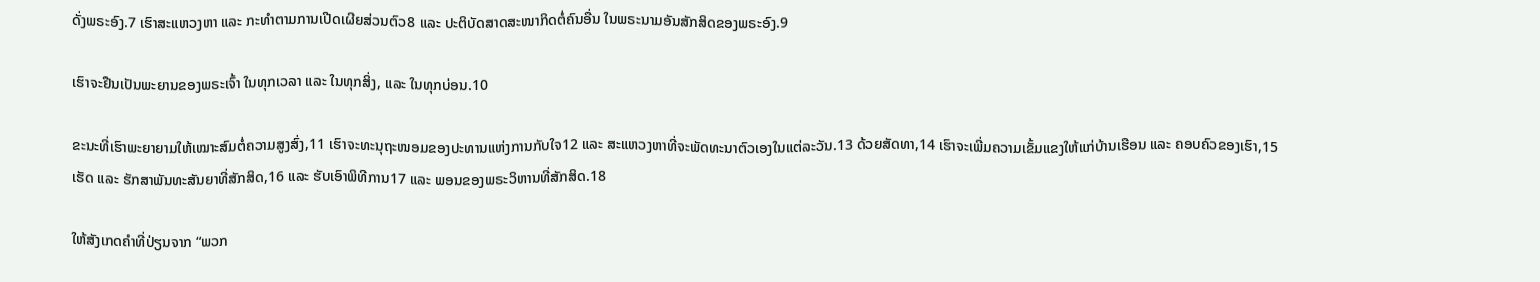ດັ່ງພຣະອົງ.7 ເຮົາສະແຫວງຫາ ແລະ ກະທຳຕາມການເປີດເຜີຍສ່ວນຕົວ8 ແລະ ປະຕິບັດສາດສະໜາກິດຕໍ່ຄົນອື່ນ ໃນພຣະນາມອັນສັກສິດຂອງພຣະອົງ.9

ເຮົາຈະຢືນເປັນພະຍານຂອງພຣະເຈົ້າ ໃນທຸກເວລາ ແລະ ໃນທຸກສິ່ງ, ແລະ ໃນທຸກບ່ອນ.10

ຂະນະທີ່ເຮົາພະຍາຍາມໃຫ້ເໝາະສົມຕໍ່ຄວາມສູງສົ່ງ,11 ເຮົາຈະທະນຸຖະໜອມຂອງປະທານແຫ່ງການກັບໃຈ12 ແລະ ສະແຫວງຫາທີ່ຈະພັດທະນາຕົວເອງໃນແຕ່ລະວັນ.13 ດ້ວຍສັດທາ,14 ເຮົາຈະເພີ່ມຄວາມເຂັ້ມແຂງໃຫ້ແກ່ບ້ານເຮືອນ ແລະ ຄອບຄົວຂອງເຮົາ,15 ເຮັດ ແລະ ຮັກສາພັນທະສັນຍາທີ່ສັກສິດ,16 ແລະ ຮັບເອົາພິທີການ17 ແລະ ພອນຂອງພຣະວິຫານທີ່ສັກສິດ.18

ໃຫ້ສັງເກດຄຳທີ່ປ່ຽນຈາກ “ພວກ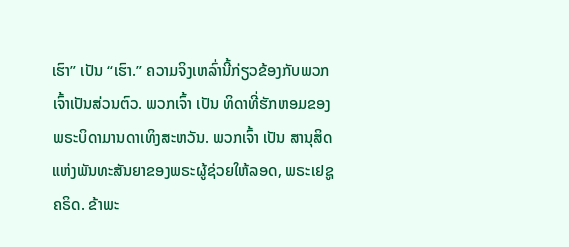ເຮົາ” ເປັນ “ເຮົາ.” ຄວາມຈິງເຫລົ່ານີ້ກ່ຽວຂ້ອງກັບພວກເຈົ້າເປັນສ່ວນຕົວ. ພວກເຈົ້າ ເປັນ ທິດາທີ່ຮັກຫອມຂອງພຣະບິດາມານດາເທິງສະຫວັນ. ພວກເຈົ້າ ເປັນ ສານຸສິດແຫ່ງພັນທະສັນຍາຂອງພຣະຜູ້ຊ່ວຍໃຫ້ລອດ, ພຣະເຢຊູຄຣິດ. ຂ້າພະ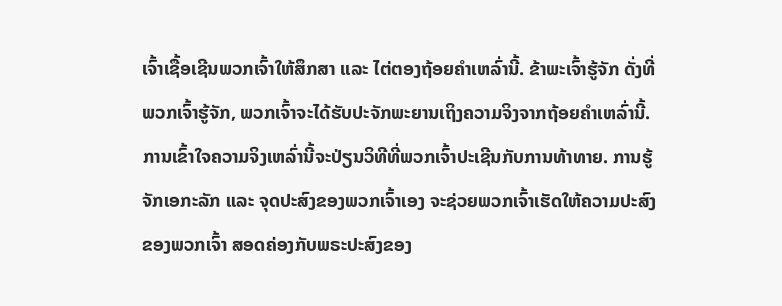ເຈົ້າເຊື້ອເຊີນພວກເຈົ້າໃຫ້ສຶກສາ ແລະ ໄຕ່ຕອງຖ້ອຍຄຳເຫລົ່ານີ້. ຂ້າພະເຈົ້າຮູ້ຈັກ ດັ່ງທີ່ພວກເຈົ້າຮູ້ຈັກ, ພວກເຈົ້າຈະໄດ້ຮັບປະຈັກພະຍານເຖິງຄວາມຈິງຈາກຖ້ອຍຄຳເຫລົ່ານີ້. ການເຂົ້າໃຈຄວາມຈິງເຫລົ່ານີ້ຈະປ່ຽນວິທີທີ່ພວກເຈົ້າປະເຊີນກັບການທ້າທາຍ. ການຮູ້ຈັກເອກະລັກ ແລະ ຈຸດປະສົງຂອງພວກເຈົ້າເອງ ຈະຊ່ວຍພວກເຈົ້າເຮັດໃຫ້ຄວາມປະສົງຂອງພວກເຈົ້າ ສອດຄ່ອງກັບພຣະປະສົງຂອງ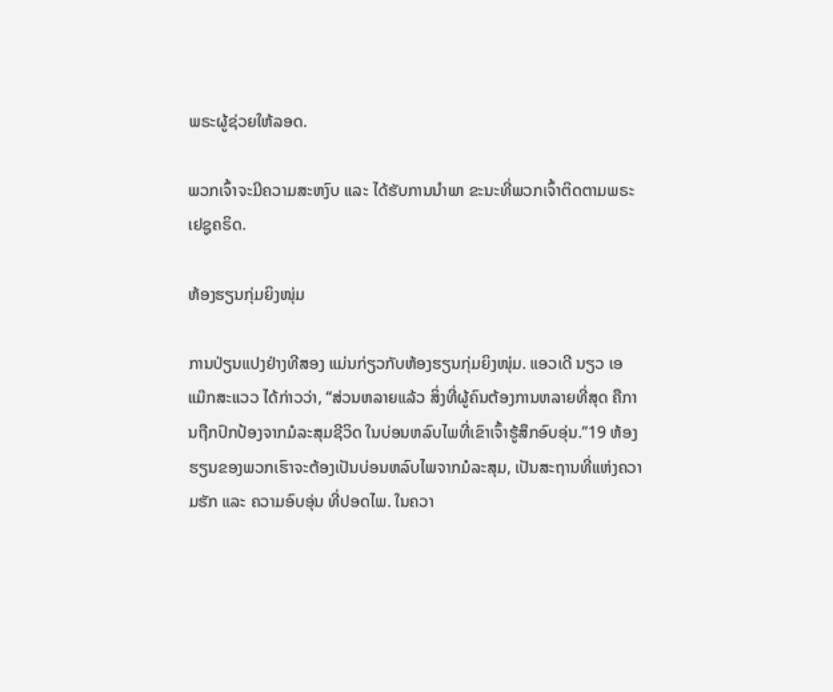ພຣະຜູ້ຊ່ວຍໃຫ້ລອດ.

ພວກເຈົ້າຈະມີຄວາມສະຫງົບ ແລະ ໄດ້ຮັບການນຳພາ ຂະນະທີ່ພວກເຈົ້າຕິດຕາມພຣະເຢຊູຄຣິດ.

ຫ້ອງຮຽນກຸ່ມຍິງໜຸ່ມ

ການປ່ຽນແປງຢ່າງທີສອງ ແມ່ນກ່ຽວກັບຫ້ອງຮຽນກຸ່ມຍິງໜຸ່ມ. ແອວເດີ ນຽວ ເອ ແມ໊ກສະແວວ ໄດ້ກ່າວວ່າ, “ສ່ວນຫລາຍແລ້ວ ສິ່ງທີ່ຜູ້ຄົນຕ້ອງການຫລາຍທີ່ສຸດ ຄືການຖືກປົກປ້ອງຈາກມໍລະສຸມຊີວິດ ໃນບ່ອນຫລົບໄພທີ່ເຂົາເຈົ້າຮູ້ສຶກອົບອຸ່ນ.”19 ຫ້ອງຮຽນຂອງພວກເຮົາຈະຕ້ອງເປັນບ່ອນຫລົບໄພຈາກມໍລະສຸມ, ເປັນສະຖານທີ່ແຫ່ງຄວາມຮັກ ແລະ ຄວາມອົບອຸ່ນ ທີ່ປອດໄພ. ໃນຄວາ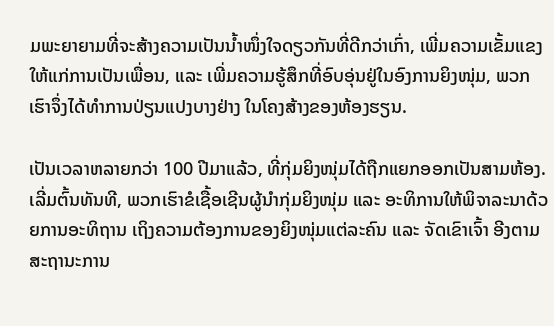ມພະຍາຍາມທີ່ຈະສ້າງຄວາມເປັນນ້ຳໜຶ່ງໃຈດຽວກັນທີ່ດີກວ່າເກົ່າ, ເພີ່ມຄວາມເຂັ້ມແຂງໃຫ້ແກ່ການເປັນເພື່ອນ, ແລະ ເພີ່ມຄວາມຮູ້ສຶກທີ່ອົບອຸ່ນຢູ່ໃນອົງການຍິງໜຸ່ມ, ພວກເຮົາຈຶ່ງໄດ້ທຳການປ່ຽນແປງບາງຢ່າງ ໃນໂຄງສ້າງຂອງຫ້ອງຮຽນ.

ເປັນເວລາຫລາຍກວ່າ 100 ປີມາແລ້ວ, ທີ່ກຸ່ມຍິງໜຸ່ມໄດ້ຖືກແຍກອອກເປັນສາມຫ້ອງ. ເລີ່ມຕົ້ນທັນທີ, ພວກເຮົາຂໍເຊື້ອເຊີນຜູ້ນຳກຸ່ມຍິງໜຸ່ມ ແລະ ອະທິການໃຫ້ພິຈາລະນາດ້ວຍການອະທິຖານ ເຖິງຄວາມຕ້ອງການຂອງຍິງໜຸ່ມແຕ່ລະຄົນ ແລະ ຈັດເຂົາເຈົ້າ ອີງຕາມສະຖານະການ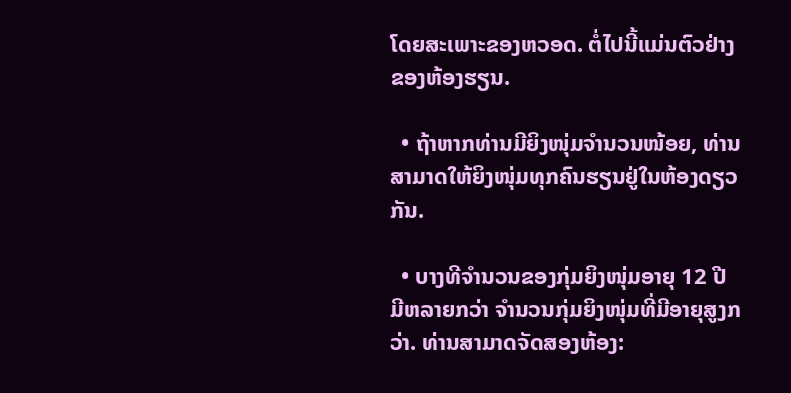ໂດຍສະເພາະຂອງຫວອດ. ຕໍ່ໄປນີ້ແມ່ນຕົວຢ່າງຂອງຫ້ອງຮຽນ.

  • ຖ້າຫາກທ່ານມີຍິງໜຸ່ມຈຳນວນໜ້ອຍ, ທ່ານສາມາດໃຫ້ຍິງໜຸ່ມທຸກຄົນຮຽນຢູ່ໃນຫ້ອງດຽວກັນ.

  • ບາງທີຈຳນວນຂອງກຸ່ມຍິງໜຸ່ມອາຍຸ 12 ປີ ມີຫລາຍກວ່າ ຈຳນວນກຸ່ມຍິງໜຸ່ມທີ່ມີອາຍຸສູງກວ່າ. ທ່ານສາມາດຈັດສອງຫ້ອງ: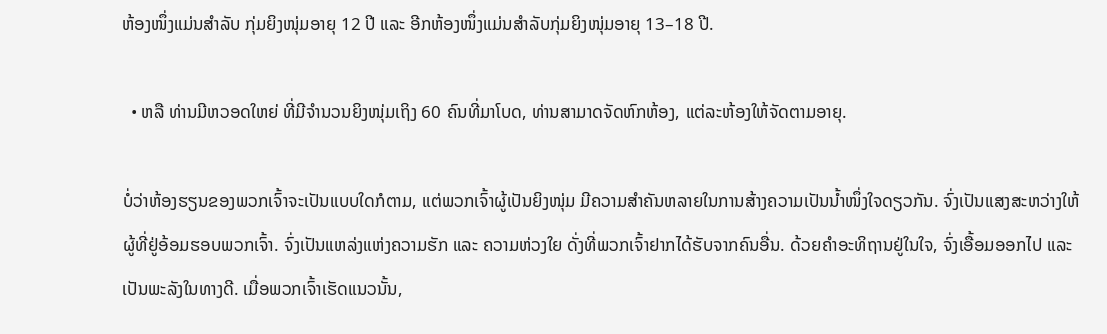ຫ້ອງໜຶ່ງແມ່ນສຳລັບ ກຸ່ມຍິງໜຸ່ມອາຍຸ 12 ປີ ແລະ ອີກຫ້ອງໜຶ່ງແມ່ນສຳລັບກຸ່ມຍິງໜຸ່ມອາຍຸ 13–18 ປີ.

  • ຫລື ທ່ານມີຫວອດໃຫຍ່ ທີ່ມີຈຳນວນຍິງໜຸ່ມເຖິງ 60 ຄົນທີ່ມາໂບດ, ທ່ານສາມາດຈັດຫົກຫ້ອງ, ແຕ່ລະຫ້ອງໃຫ້ຈັດຕາມອາຍຸ.

ບໍ່ວ່າຫ້ອງຮຽນຂອງພວກເຈົ້າຈະເປັນແບບໃດກໍຕາມ, ແຕ່ພວກເຈົ້າຜູ້ເປັນຍິງໜຸ່ມ ມີຄວາມສຳຄັນຫລາຍໃນການສ້າງຄວາມເປັນນ້ຳໜຶ່ງໃຈດຽວກັນ. ຈົ່ງເປັນແສງສະຫວ່າງໃຫ້ຜູ້ທີ່ຢູ່ອ້ອມຮອບພວກເຈົ້າ. ຈົ່ງເປັນແຫລ່ງແຫ່ງຄວາມຮັກ ແລະ ຄວາມຫ່ວງໃຍ ດັ່ງທີ່ພວກເຈົ້າຢາກໄດ້ຮັບຈາກຄົນອື່ນ. ດ້ວຍຄຳອະທິຖານຢູ່ໃນໃຈ, ຈົ່ງເອື້ອມອອກໄປ ແລະ ເປັນພະລັງໃນທາງດີ. ເມື່ອພວກເຈົ້າເຮັດແນວນັ້ນ,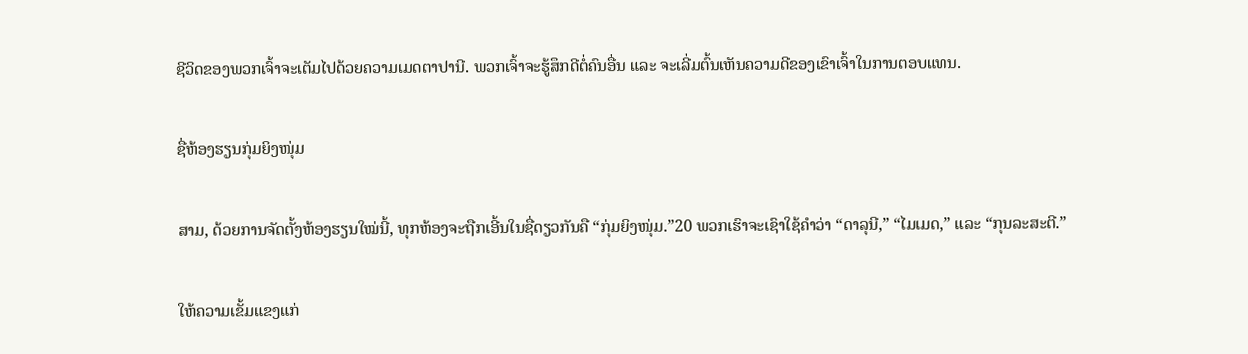ຊີວິດຂອງພວກເຈົ້າຈະເຕັມໄປດ້ວຍຄວາມເມດຕາປານີ. ພວກເຈົ້າຈະຮູ້ສຶກດີຕໍ່ຄົນອື່ນ ແລະ ຈະເລີ່ມຕົ້ນເຫັນຄວາມດີຂອງເຂົາເຈົ້າໃນການຕອບແທນ.

ຊື່ຫ້ອງຮຽນກຸ່ມຍິງໜຸ່ມ

ສາມ, ດ້ວຍການຈັດຕັ້ງຫ້ອງຮຽນໃໝ່ນີ້, ທຸກຫ້ອງຈະຖືກເອີ້ນໃນຊື່ດຽວກັນຄື “ກຸ່ມຍິງໜຸ່ມ.”20 ພວກເຮົາຈະເຊົາໃຊ້ຄຳວ່າ “ດາລຸນີ,” “ໄມເມດ,” ແລະ “ກຸນລະສະຕີ.”

ໃຫ້ຄວາມເຂັ້ມແຂງແກ່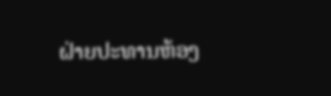ຝ່າຍປະທານຫ້ອງ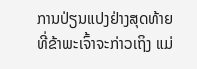ການປ່ຽນແປງຢ່າງສຸດທ້າຍ ທີ່ຂ້າພະເຈົ້າຈະກ່າວເຖິງ ແມ່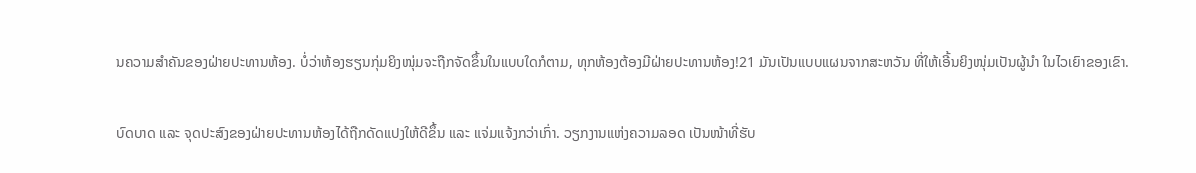ນຄວາມສຳຄັນຂອງຝ່າຍປະທານຫ້ອງ. ບໍ່ວ່າຫ້ອງຮຽນກຸ່ມຍິງໜຸ່ມຈະຖືກຈັດຂຶ້ນໃນແບບໃດກໍຕາມ, ທຸກຫ້ອງຕ້ອງມີຝ່າຍປະທານຫ້ອງ!21 ມັນເປັນແບບແຜນຈາກສະຫວັນ ທີ່ໃຫ້ເອີ້ນຍິງໜຸ່ມເປັນຜູ້ນຳ ໃນໄວເຍົາຂອງເຂົາ.

ບົດບາດ ແລະ ຈຸດປະສົງຂອງຝ່າຍປະທານຫ້ອງໄດ້ຖືກດັດແປງໃຫ້ດີຂຶ້ນ ແລະ ແຈ່ມແຈ້ງກວ່າເກົ່າ. ວຽກງານແຫ່ງຄວາມລອດ ເປັນໜ້າທີ່ຮັບ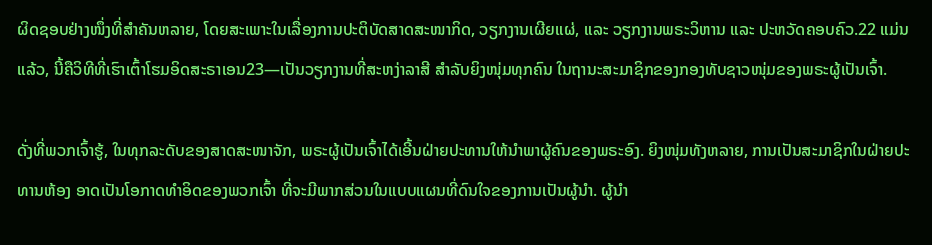ຜິດຊອບຢ່າງໜຶ່ງທີ່ສຳຄັນຫລາຍ, ໂດຍສະເພາະໃນເລື່ອງການປະຕິບັດສາດສະໜາກິດ, ວຽກງານເຜີຍແຜ່, ແລະ ວຽກງານພຣະວິຫານ ແລະ ປະຫວັດຄອບຄົວ.22 ແມ່ນແລ້ວ, ນີ້ຄືວິທີທີ່ເຮົາເຕົ້າໂຮມອິດສະຣາເອນ23—ເປັນວຽກງານທີ່ສະຫງ່າລາສີ ສຳລັບຍິງໜຸ່ມທຸກຄົນ ໃນຖານະສະມາຊິກຂອງກອງທັບຊາວໜຸ່ມຂອງພຣະຜູ້ເປັນເຈົ້າ.

ດັ່ງທີ່ພວກເຈົ້າຮູ້, ໃນທຸກລະດັບຂອງສາດສະໜາຈັກ, ພຣະຜູ້ເປັນເຈົ້າໄດ້ເອີ້ນຝ່າຍປະທານໃຫ້ນຳພາຜູ້ຄົນຂອງພຣະອົງ. ຍິງໜຸ່ມທັງຫລາຍ, ການເປັນສະມາຊິກໃນຝ່າຍປະທານຫ້ອງ ອາດເປັນໂອກາດທຳອິດຂອງພວກເຈົ້າ ທີ່ຈະມີພາກສ່ວນໃນແບບແຜນທີ່ດົນໃຈຂອງການເປັນຜູ້ນຳ. ຜູ້ນຳ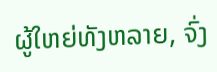ຜູ້ໃຫຍ່ທັງຫລາຍ, ຈົ່ງ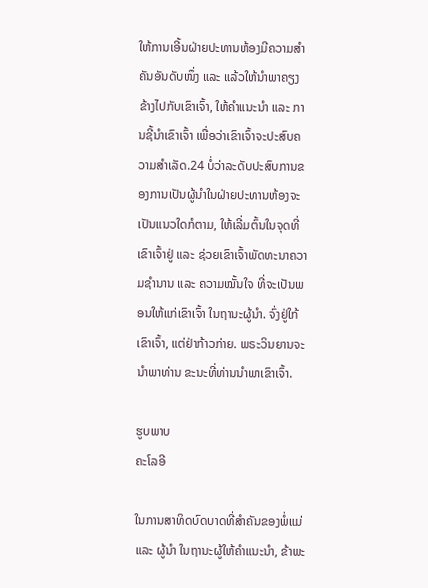ໃຫ້ການເອີ້ນຝ່າຍປະທານຫ້ອງມີຄວາມສຳຄັນອັນດັບໜຶ່ງ ແລະ ແລ້ວໃຫ້ນຳພາຄຽງຂ້າງໄປກັບເຂົາເຈົ້າ, ໃຫ້ຄຳແນະນຳ ແລະ ການຊີ້ນຳເຂົາເຈົ້າ ເພື່ອວ່າເຂົາເຈົ້າຈະປະສົບຄວາມສຳເລັດ.24 ບໍ່ວ່າລະດັບປະສົບການຂອງການເປັນຜູ້ນຳໃນຝ່າຍປະທານຫ້ອງຈະເປັນແນວໃດກໍຕາມ, ໃຫ້ເລີ່ມຕົ້ນໃນຈຸດທີ່ເຂົາເຈົ້າຢູ່ ແລະ ຊ່ວຍເຂົາເຈົ້າພັດທະນາຄວາມຊຳນານ ແລະ ຄວາມໝັ້ນໃຈ ທີ່ຈະເປັນພອນໃຫ້ແກ່ເຂົາເຈົ້າ ໃນຖານະຜູ້ນຳ. ຈົ່ງຢູ່ໃກ້ເຂົາເຈົ້າ, ແຕ່ຢ່າກ້າວກ່າຍ. ພຣະວິນຍານຈະນຳພາທ່ານ ຂະນະທີ່ທ່ານນຳພາເຂົາເຈົ້າ.

ຮູບພາບ
ຄະໂລອີ

ໃນການສາທິດບົດບາດທີ່ສຳຄັນຂອງພໍ່ແມ່ ແລະ ຜູ້ນຳ ໃນຖານະຜູ້ໃຫ້ຄຳແນະນຳ, ຂ້າພະ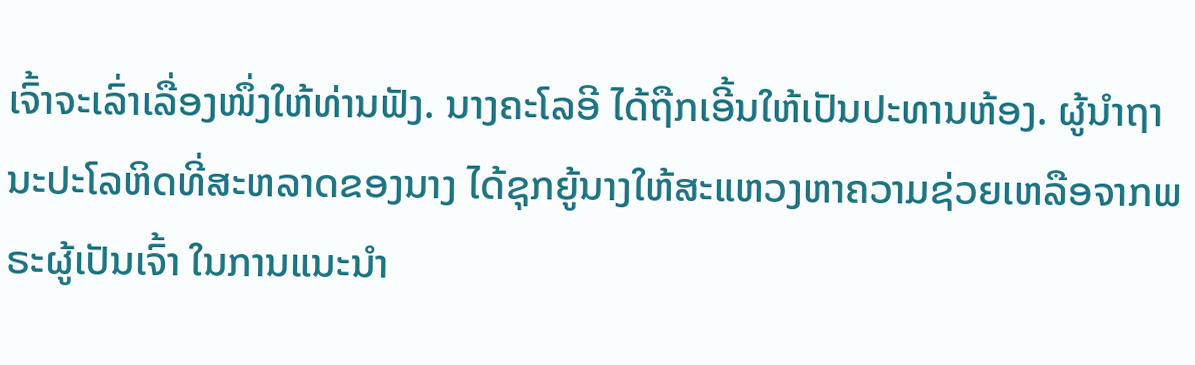ເຈົ້າຈະເລົ່າເລື່ອງໜຶ່ງໃຫ້ທ່ານຟັງ. ນາງຄະໂລອີ ໄດ້ຖືກເອີ້ນໃຫ້ເປັນປະທານຫ້ອງ. ຜູ້ນຳຖານະປະໂລຫິດທີ່ສະຫລາດຂອງນາງ ໄດ້ຊຸກຍູ້ນາງໃຫ້ສະແຫວງຫາຄວາມຊ່ວຍເຫລືອຈາກພຣະຜູ້ເປັນເຈົ້າ ໃນການແນະນຳ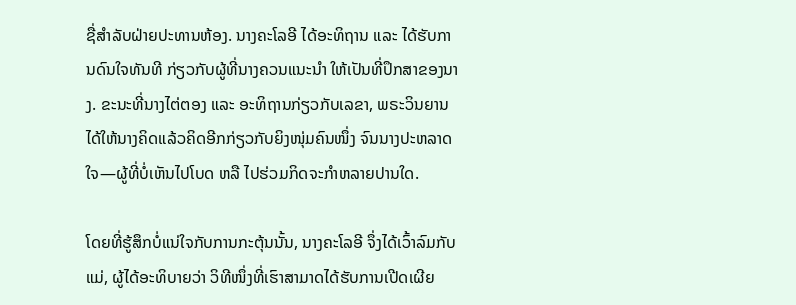ຊື່ສຳລັບຝ່າຍປະທານຫ້ອງ. ນາງຄະໂລອີ ໄດ້ອະທິຖານ ແລະ ໄດ້ຮັບການດົນໃຈທັນທີ ກ່ຽວກັບຜູ້ທີ່ນາງຄວນແນະນຳ ໃຫ້ເປັນທີ່ປຶກສາຂອງນາງ. ຂະນະທີ່ນາງໄຕ່ຕອງ ແລະ ອະທິຖານກ່ຽວກັບເລຂາ, ພຣະວິນຍານໄດ້ໃຫ້ນາງຄິດແລ້ວຄິດອີກກ່ຽວກັບຍິງໜຸ່ມຄົນໜຶ່ງ ຈົນນາງປະຫລາດໃຈ—ຜູ້ທີ່ບໍ່ເຫັນໄປໂບດ ຫລື ໄປຮ່ວມກິດຈະກຳຫລາຍປານໃດ.

ໂດຍທີ່ຮູ້ສຶກບໍ່ແນ່ໃຈກັບການກະຕຸ້ນນັ້ນ, ນາງຄະໂລອີ ຈຶ່ງໄດ້ເວົ້າລົມກັບແມ່, ຜູ້ໄດ້ອະທິບາຍວ່າ ວິທີໜຶ່ງທີ່ເຮົາສາມາດໄດ້ຮັບການເປີດເຜີຍ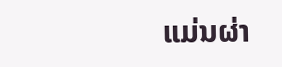ແມ່ນຜ່າ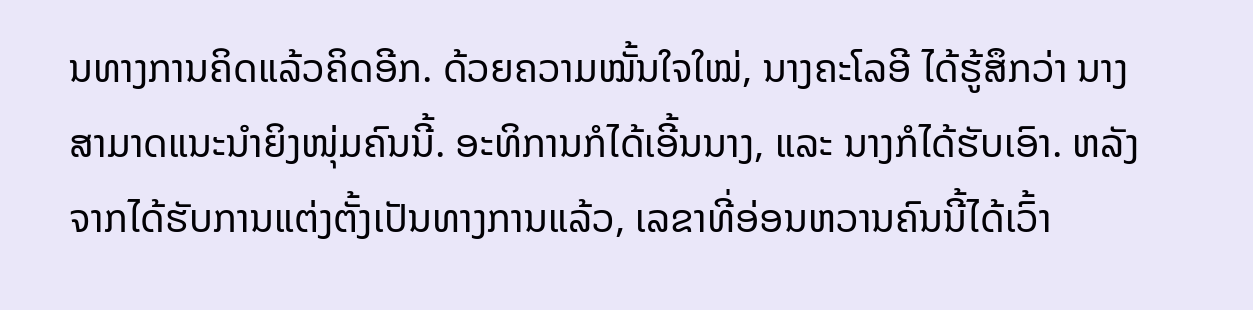ນທາງການຄິດແລ້ວຄິດອີກ. ດ້ວຍຄວາມໝັ້ນໃຈໃໝ່, ນາງຄະໂລອີ ໄດ້ຮູ້ສຶກວ່າ ນາງສາມາດແນະນຳຍິງໜຸ່ມຄົນນີ້. ອະທິການກໍໄດ້ເອີ້ນນາງ, ແລະ ນາງກໍໄດ້ຮັບເອົາ. ຫລັງຈາກໄດ້ຮັບການແຕ່ງຕັ້ງເປັນທາງການແລ້ວ, ເລຂາທີ່ອ່ອນຫວານຄົນນີ້ໄດ້ເວົ້າ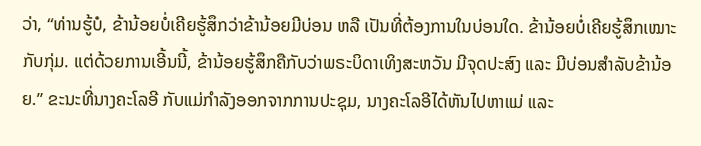ວ່າ, “ທ່ານຮູ້ບໍ, ຂ້ານ້ອຍບໍ່ເຄີຍຮູ້ສຶກວ່າຂ້ານ້ອຍມີບ່ອນ ຫລື ເປັນທີ່ຕ້ອງການໃນບ່ອນໃດ. ຂ້ານ້ອຍບໍ່ເຄີຍຮູ້ສຶກເໝາະກັບກຸ່ມ. ແຕ່ດ້ວຍການເອີ້ນນີ້, ຂ້ານ້ອຍຮູ້ສຶກຄືກັບວ່າພຣະບິດາເທິງສະຫວັນ ມີຈຸດປະສົງ ແລະ ມີບ່ອນສຳລັບຂ້ານ້ອຍ.” ຂະນະທີ່ນາງຄະໂລອີ ກັບແມ່ກຳລັງອອກຈາກການປະຊຸມ, ນາງຄະໂລອີໄດ້ຫັນໄປຫາແມ່ ແລະ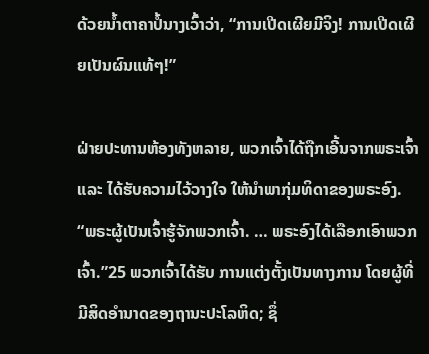ດ້ວຍນ້ຳຕາຄາປໍ້ນາງເວົ້າວ່າ, “ການເປີດເຜີຍມີຈິງ! ການເປີດເຜີຍເປັນຜົນແທ້ໆ!”

ຝ່າຍປະທານຫ້ອງທັງຫລາຍ, ພວກເຈົ້າໄດ້ຖືກເອີ້ນຈາກພຣະເຈົ້າ ແລະ ໄດ້ຮັບຄວາມໄວ້ວາງໃຈ ໃຫ້ນຳພາກຸ່ມທິດາຂອງພຣະອົງ. “ພຣະຜູ້ເປັນເຈົ້າຮູ້ຈັກພວກເຈົ້າ. … ພຣະອົງໄດ້ເລືອກເອົາພວກເຈົ້າ.”25 ພວກເຈົ້າໄດ້ຮັບ ການແຕ່ງຕັ້ງເປັນທາງການ ໂດຍຜູ້ທີ່ມີສິດອຳນາດຂອງຖານະປະໂລຫິດ; ຊຶ່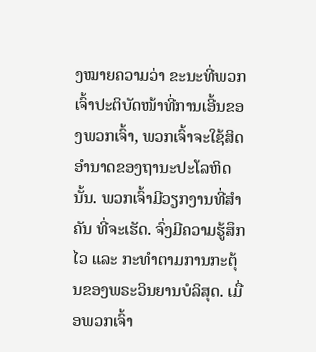ງໝາຍຄວາມວ່າ ຂະນະທີ່ພວກເຈົ້າປະຕິບັດໜ້າທີ່ການເອີ້ນຂອງພວກເຈົ້າ, ພວກເຈົ້າຈະໃຊ້ສິດອຳນາດຂອງຖານະປະໂລຫິດນັ້ນ. ພວກເຈົ້າມີວຽກງານທີ່ສຳຄັນ ທີ່ຈະເຮັດ. ຈົ່ງມີຄວາມຮູ້ສຶກໄວ ແລະ ກະທຳຕາມການກະຕຸ້ນຂອງພຣະວິນຍານບໍລິສຸດ. ເມື່ອພວກເຈົ້າ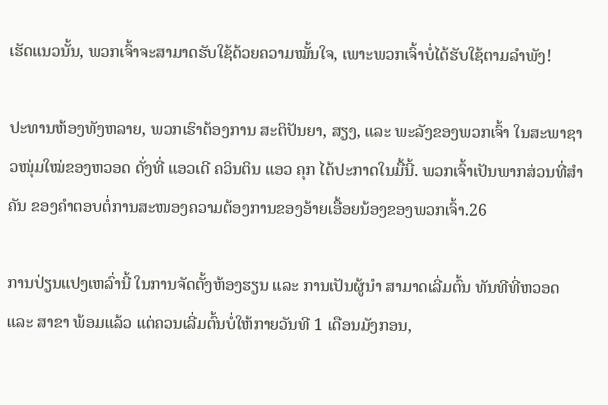ເຮັດແນວນັ້ນ, ພວກເຈົ້າຈະສາມາດຮັບໃຊ້ດ້ວຍຄວາມໝັ້ນໃຈ, ເພາະພວກເຈົ້າບໍ່ໄດ້ຮັບໃຊ້ຕາມລຳພັງ!

ປະທານຫ້ອງທັງຫລາຍ, ພວກເຮົາຕ້ອງການ ສະຕິປັນຍາ, ສຽງ, ແລະ ພະລັງຂອງພວກເຈົ້າ ໃນສະພາຊາວໜຸ່ມໃໝ່ຂອງຫວອດ ດັ່ງທີ່ ແອວເດີ ຄວິນຕິນ ແອວ ຄຸກ ໄດ້ປະກາດໃນມື້ນີ້. ພວກເຈົ້າເປັນພາກສ່ວນທີ່ສຳຄັນ ຂອງຄຳຕອບຕໍ່ການສະໜອງຄວາມຕ້ອງການຂອງອ້າຍເອື້ອຍນ້ອງຂອງພວກເຈົ້າ.26

ການປ່ຽນແປງເຫລົ່ານີ້ ໃນການຈັດຕັ້ງຫ້ອງຮຽນ ແລະ ການເປັນຜູ້ນຳ ສາມາດເລີ່ມຕົ້ນ ທັນທີທີ່ຫວອດ ແລະ ສາຂາ ພ້ອມແລ້ວ ແຕ່ຄວນເລີ່ມຕົ້ນບໍ່ໃຫ້ກາຍວັນທີ 1 ເດືອນມັງກອນ,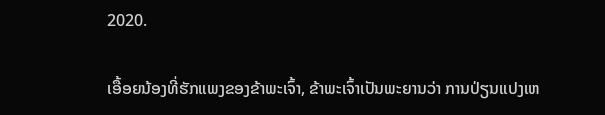2020.

ເອື້ອຍນ້ອງທີ່ຮັກແພງຂອງຂ້າພະເຈົ້າ, ຂ້າພະເຈົ້າເປັນພະຍານວ່າ ການປ່ຽນແປງເຫ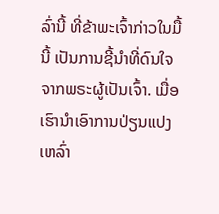ລົ່ານີ້ ທີ່ຂ້າພະເຈົ້າກ່າວໃນມື້ນີ້ ເປັນການຊີ້ນຳທີ່ດົນໃຈຈາກພຣະຜູ້ເປັນເຈົ້າ. ເມື່ອເຮົານຳເອົາການປ່ຽນແປງເຫລົ່າ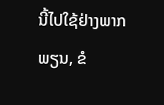ນີ້ໄປໃຊ້ຢ່າງພາກພຽນ, ຂໍ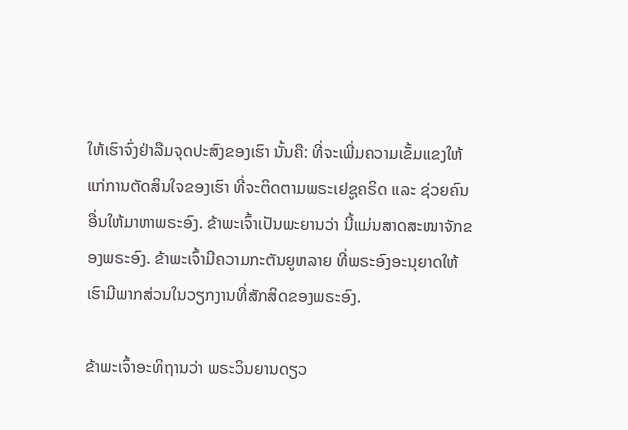ໃຫ້ເຮົາຈົ່ງຢ່າລືມຈຸດປະສົງຂອງເຮົາ ນັ້ນຄື: ທີ່ຈະເພີ່ມຄວາມເຂັ້ມແຂງໃຫ້ແກ່ການຕັດສິນໃຈຂອງເຮົາ ທີ່ຈະຕິດຕາມພຣະເຢຊູຄຣິດ ແລະ ຊ່ວຍຄົນອື່ນໃຫ້ມາຫາພຣະອົງ. ຂ້າພະເຈົ້າເປັນພະຍານວ່າ ນີ້ແມ່ນສາດສະໜາຈັກຂອງພຣະອົງ. ຂ້າພະເຈົ້າມີຄວາມກະຕັນຍູຫລາຍ ທີ່ພຣະອົງອະນຸຍາດໃຫ້ເຮົາມີພາກສ່ວນໃນວຽກງານທີ່ສັກສິດຂອງພຣະອົງ.

ຂ້າພະເຈົ້າອະທິຖານວ່າ ພຣະວິນຍານດຽວ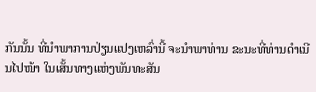ກັນນັ້ນ ທີ່ນຳພາການປ່ຽນແປງເຫລົ່ານີ້ ຈະນຳພາທ່ານ ຂະນະທີ່ທ່ານດຳເນີນໄປໜ້າ ໃນເສັ້ນທາງແຫ່ງພັນທະສັນ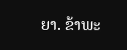ຍາ. ຂ້າພະ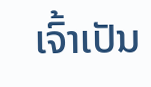ເຈົ້າເປັນ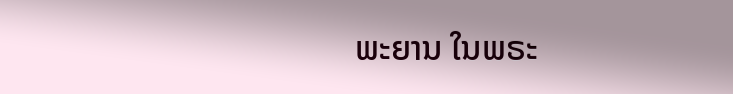ພະຍານ ໃນພຣະ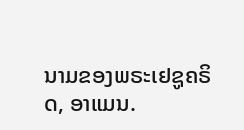ນາມຂອງພຣະເຢຊູຄຣິດ, ອາແມນ.